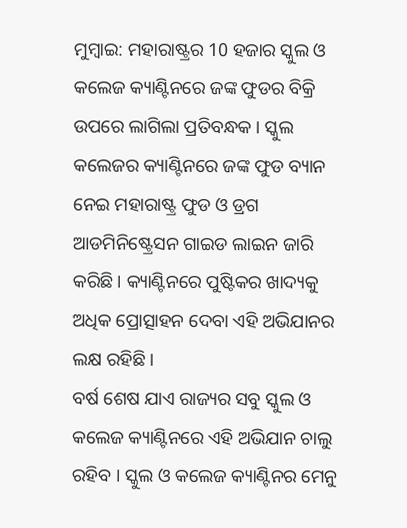ମୁମ୍ବାଇ: ମହାରାଷ୍ଟ୍ରର 10 ହଜାର ସ୍କୁଲ ଓ କଲେଜ କ୍ୟାଣ୍ଟିନରେ ଜଙ୍କ ଫୁଡର ବିକ୍ରି ଉପରେ ଲାଗିଲା ପ୍ରତିବନ୍ଧକ । ସ୍କୁଲ କଲେଜର କ୍ୟାଣ୍ଟିନରେ ଜଙ୍କ ଫୁଡ ବ୍ୟାନ ନେଇ ମହାରାଷ୍ଟ୍ର ଫୁଡ ଓ ଡ୍ରଗ ଆଡମିନିଷ୍ଟ୍ରେସନ ଗାଇଡ ଲାଇନ ଜାରି କରିଛି । କ୍ୟାଣ୍ଟିନରେ ପୁଷ୍ଟିକର ଖାଦ୍ୟକୁ ଅଧିକ ପ୍ରୋତ୍ସାହନ ଦେବା ଏହି ଅଭିଯାନର ଲକ୍ଷ ରହିଛି ।
ବର୍ଷ ଶେଷ ଯାଏ ରାଜ୍ୟର ସବୁ ସ୍କୁଲ ଓ କଲେଜ କ୍ୟାଣ୍ଟିନରେ ଏହି ଅଭିଯାନ ଚାଲୁ ରହିବ । ସ୍କୁଲ ଓ କଲେଜ କ୍ୟାଣ୍ଟିନର ମେନୁ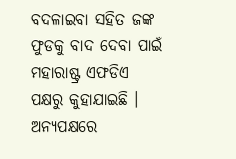ବଦଳାଇବା ସହିତ ଜଙ୍କ ଫୁଡକୁ ବାଦ ଦେବା ପାଇଁ ମହାରାଷ୍ଟ୍ର ଏଫଡିଏ ପକ୍ଷରୁ କୁହାଯାଇଛି । ଅନ୍ୟପକ୍ଷରେ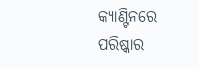କ୍ୟାଣ୍ଟିନରେ ପରିଷ୍କାର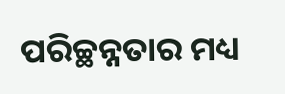ପରିଚ୍ଛନ୍ନତାର ମଧ୍ୟ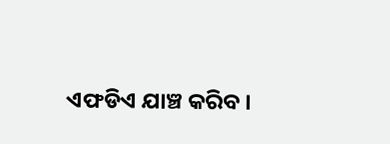ଏଫଡିଏ ଯାଞ୍ଚ କରିବ ।